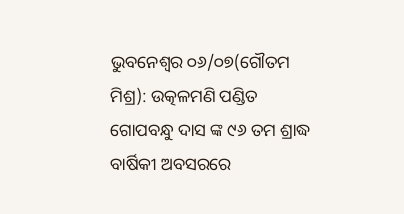ଭୁବନେଶ୍ଵର ୦୬/୦୭(ଗୌତମ ମିଶ୍ର): ଉତ୍କଳମଣି ପଣ୍ଡିତ ଗୋପବନ୍ଧୁ ଦାସ ଙ୍କ ୯୬ ତମ ଶ୍ରାଦ୍ଧ ବାର୍ଷିକୀ ଅବସରରେ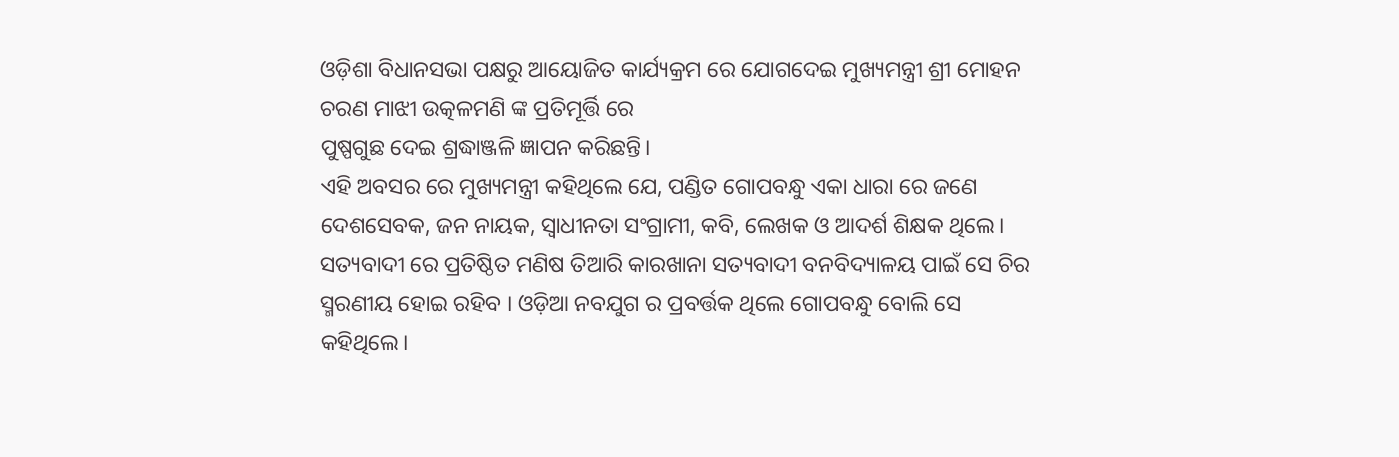ଓଡ଼ିଶା ବିଧାନସଭା ପକ୍ଷରୁ ଆୟୋଜିତ କାର୍ଯ୍ୟକ୍ରମ ରେ ଯୋଗଦେଇ ମୁଖ୍ୟମନ୍ତ୍ରୀ ଶ୍ରୀ ମୋହନ ଚରଣ ମାଝୀ ଉତ୍କଳମଣି ଙ୍କ ପ୍ରତିମୂର୍ତ୍ତି ରେ
ପୁଷ୍ପଗୁଛ ଦେଇ ଶ୍ରଦ୍ଧାଞ୍ଜଳି ଜ୍ଞାପନ କରିଛନ୍ତି।
ଏହି ଅବସର ରେ ମୁଖ୍ୟମନ୍ତ୍ରୀ କହିଥିଲେ ଯେ, ପଣ୍ଡିତ ଗୋପବନ୍ଧୁ ଏକା ଧାରା ରେ ଜଣେ ଦେଶସେବକ, ଜନ ନାୟକ, ସ୍ୱାଧୀନତା ସଂଗ୍ରାମୀ, କବି, ଲେଖକ ଓ ଆଦର୍ଶ ଶିକ୍ଷକ ଥିଲେ। ସତ୍ୟବାଦୀ ରେ ପ୍ରତିଷ୍ଠିତ ମଣିଷ ତିଆରି କାରଖାନା ସତ୍ୟବାଦୀ ବନବିଦ୍ୟାଳୟ ପାଇଁ ସେ ଚିର ସ୍ମରଣୀୟ ହୋଇ ରହିବ । ଓଡ଼ିଆ ନବଯୁଗ ର ପ୍ରବର୍ତ୍ତକ ଥିଲେ ଗୋପବନ୍ଧୁ ବୋଲି ସେ କହିଥିଲେ।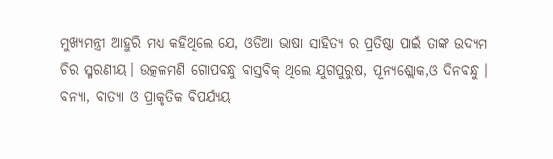ମୁଖ୍ୟମନ୍ତ୍ରୀ ଆହୁରି ମଧ୍ଯ କହିଥିଲେ ଯେ, ଓଡିଆ ଭାଷା ସାହିତ୍ୟ ର ପ୍ରତିଷ୍ଠା ପାଇଁ ତାଙ୍କ ଉଦ୍ୟମ ଚିର ସ୍ମରଣୀୟ। ଉତ୍କଳମଣି ଗୋପବନ୍ଧୁ ବାସ୍ତବିକ୍ ଥିଲେ ଯୁଗପୁରୁଷ, ପୂନ୍ୟଶ୍ଲୋକ,ଓ ଦିନବନ୍ଧୁ । ବନ୍ୟା, ବାତ୍ୟା ଓ ପ୍ରାକୃତିକ ବିପର୍ଯ୍ୟୟ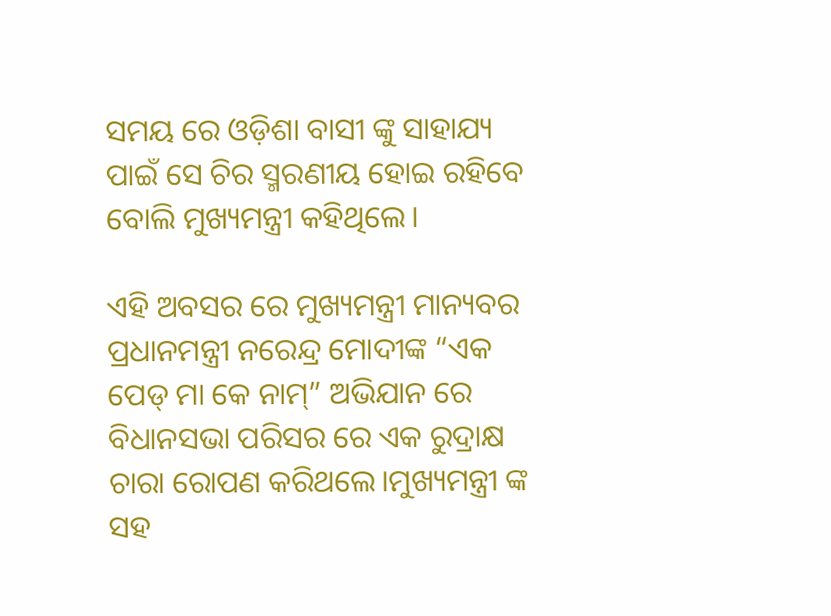ସମୟ ରେ ଓଡ଼ିଶା ବାସୀ ଙ୍କୁ ସାହାଯ୍ୟ ପାଇଁ ସେ ଚିର ସ୍ମରଣୀୟ ହୋଇ ରହିବେ ବୋଲି ମୁଖ୍ୟମନ୍ତ୍ରୀ କହିଥିଲେ।

ଏହି ଅବସର ରେ ମୁଖ୍ୟମନ୍ତ୍ରୀ ମାନ୍ୟବର ପ୍ରଧାନମନ୍ତ୍ରୀ ନରେନ୍ଦ୍ର ମୋଦୀଙ୍କ “ଏକ ପେଡ୍ ମା କେ ନାମ୍” ଅଭିଯାନ ରେ ବିଧାନସଭା ପରିସର ରେ ଏକ ରୁଦ୍ରାକ୍ଷ ଚାରା ରୋପଣ କରିଥଲେ।ମୁଖ୍ୟମନ୍ତ୍ରୀ ଙ୍କ ସହ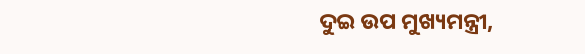ଦୁଇ ଉପ ମୁଖ୍ୟମନ୍ତ୍ରୀ,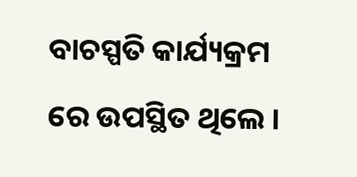ବାଚସ୍ପତି କାର୍ଯ୍ୟକ୍ରମ ରେ ଉପସ୍ଥିତ ଥିଲେ ।